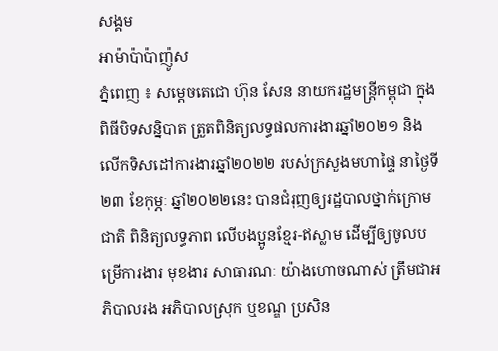សង្គម
អាម៉ាប៉ាប៉ាញ៉ូស
ភ្នំពេញ ៖ សម្តេចតេជោ ហ៊ុន សែន នាយករដ្ឋមន្ត្រីកម្ពុជា ក្នុងពិធីបិទសន្និបាត ត្រួតពិនិត្យលទ្ធផលការងារឆ្នាំ២០២១ និងលើកទិសដៅការងារឆ្នាំ២០២២ របស់ក្រសួងមហាផ្ទៃ នាថ្ងៃទី២៣ ខែកុម្ភៈ ឆ្នាំ២០២២នេះ បានជំរុញឲ្យរដ្ឋបាលថ្នាក់ក្រោមជាតិ ពិនិត្យលទ្ធភាព លើបងប្អូនខ្មែរ-ឥស្លាម ដើម្បីឲ្យចូលបម្រើការងារ មុខងារ សាធារណៈ យ៉ាងហោចណាស់ ត្រឹមជាអភិបាលរង អភិបាលស្រុក ឬខណ្ឌ ប្រសិន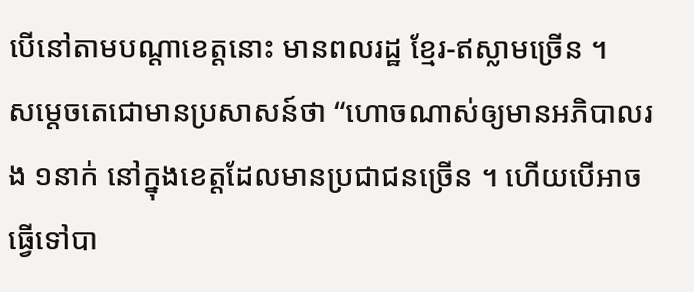បើនៅតាមបណ្តាខេត្តនោះ មានពលរដ្ឋ ខ្មែរ-ឥស្លាមច្រើន ។
សម្តេចតេជោមានប្រសាសន៍ថា “ហោចណាស់ឲ្យមានអភិបាលរង ១នាក់ នៅក្នុងខេត្តដែលមានប្រជាជនច្រើន ។ ហើយបើអាចធ្វើទៅបា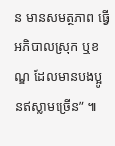ន មានសមត្ថភាព ធ្វើអភិបាលស្រុក ឬខណ្ឌ ដែលមានបងប្អូ នឥស្លាមច្រើន” ៕